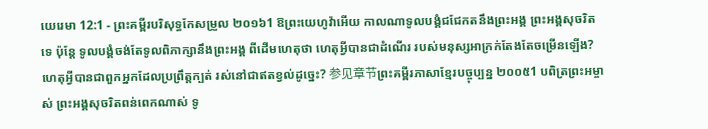យេរេមា 12:1 - ព្រះគម្ពីរបរិសុទ្ធកែសម្រួល ២០១៦1 ឱព្រះយេហូវ៉ាអើយ កាលណាទូលបង្គំជជែកតនឹងព្រះអង្គ ព្រះអង្គសុចរិតទេ ប៉ុន្តែ ទូលបង្គំចង់តែទូលពិភាក្សានឹងព្រះអង្គ ពីដើមហេតុថា ហេតុអ្វីបានជាដំណើរ របស់មនុស្សអាក្រក់តែងតែចម្រើនឡើង? ហេតុអ្វីបានជាពួកអ្នកដែលប្រព្រឹត្តក្បត់ រស់នៅជាឥតខ្វល់ដូច្នេះ? 参见章节ព្រះគម្ពីរភាសាខ្មែរបច្ចុប្បន្ន ២០០៥1 បពិត្រព្រះអម្ចាស់ ព្រះអង្គសុចរិតពន់ពេកណាស់ ទូ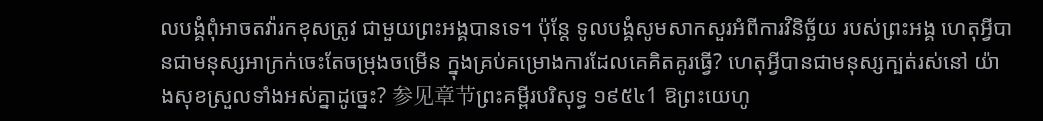លបង្គំពុំអាចតវ៉ារកខុសត្រូវ ជាមួយព្រះអង្គបានទេ។ ប៉ុន្តែ ទូលបង្គំសូមសាកសួរអំពីការវិនិច្ឆ័យ របស់ព្រះអង្គ ហេតុអ្វីបានជាមនុស្សអាក្រក់ចេះតែចម្រុងចម្រើន ក្នុងគ្រប់គម្រោងការដែលគេគិតគូរធ្វើ? ហេតុអ្វីបានជាមនុស្សក្បត់រស់នៅ យ៉ាងសុខស្រួលទាំងអស់គ្នាដូច្នេះ? 参见章节ព្រះគម្ពីរបរិសុទ្ធ ១៩៥៤1 ឱព្រះយេហូ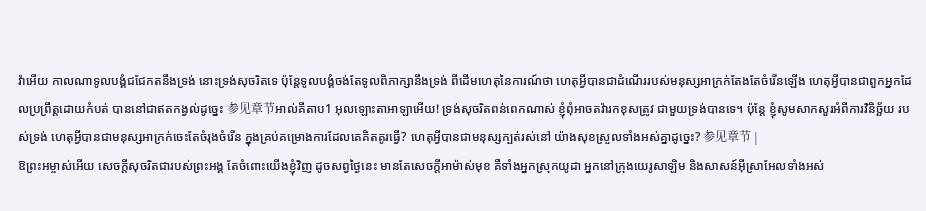វ៉ាអើយ កាលណាទូលបង្គំជជែកតនឹងទ្រង់ នោះទ្រង់សុចរិតទេ ប៉ុន្តែទូលបង្គំចង់តែទូលពិភាក្សានឹងទ្រង់ ពីដើមហេតុនៃការណ៍ថា ហេតុអ្វីបានជាដំណើររបស់មនុស្សអាក្រក់តែងតែចំរើនឡើង ហេតុអ្វីបានជាពួកអ្នកដែលប្រព្រឹត្តដោយកំបត់ បាននៅជាឥតកង្វល់ដូច្នេះ 参见章节អាល់គីតាប1 អុលឡោះតាអាឡាអើយ! ទ្រង់សុចរិតពន់ពេកណាស់ ខ្ញុំពុំអាចតវ៉ារកខុសត្រូវ ជាមួយទ្រង់បានទេ។ ប៉ុន្តែ ខ្ញុំសូមសាកសួរអំពីការវិនិច្ឆ័យ របស់ទ្រង់ ហេតុអ្វីបានជាមនុស្សអាក្រក់ចេះតែចំរុងចំរើន ក្នុងគ្រប់គម្រោងការដែលគេគិតគូរធ្វើ? ហេតុអ្វីបានជាមនុស្សក្បត់រស់នៅ យ៉ាងសុខស្រួលទាំងអស់គ្នាដូច្នេះ? 参见章节 |
ឱព្រះអម្ចាស់អើយ សេចក្ដីសុចរិតជារបស់ព្រះអង្គ តែចំពោះយើងខ្ញុំវិញ ដូចសព្វថ្ងៃនេះ មានតែសេចក្ដីអាម៉ាស់មុខ គឺទាំងអ្នកស្រុកយូដា អ្នកនៅក្រុងយេរូសាឡិម និងសាសន៍អ៊ីស្រាអែលទាំងអស់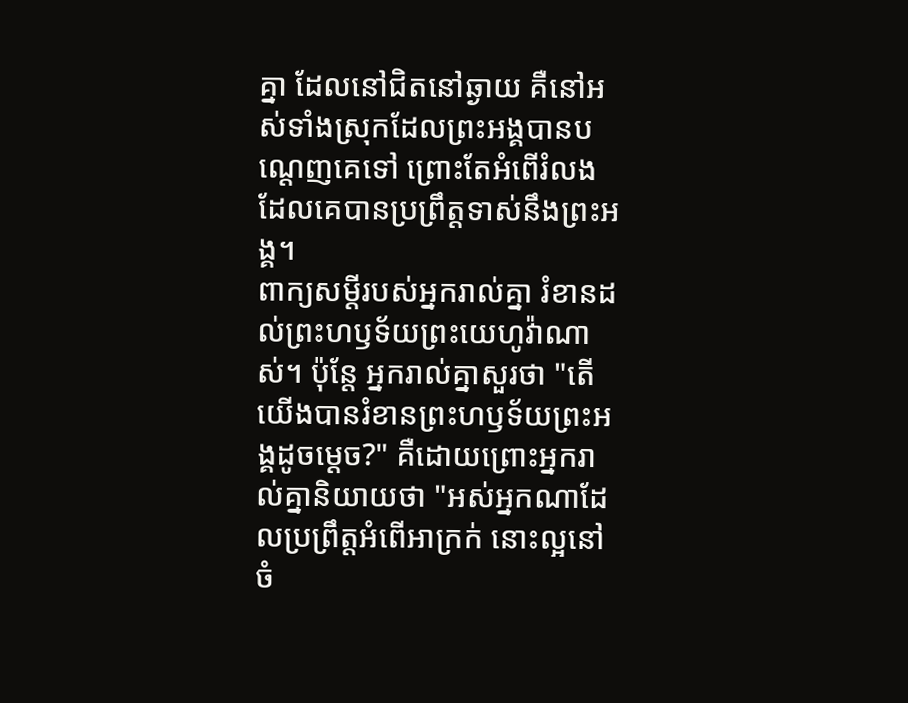គ្នា ដែលនៅជិតនៅឆ្ងាយ គឺនៅអស់ទាំងស្រុកដែលព្រះអង្គបានបណ្តេញគេទៅ ព្រោះតែអំពើរំលង ដែលគេបានប្រព្រឹត្តទាស់នឹងព្រះអង្គ។
ពាក្យសម្ដីរបស់អ្នករាល់គ្នា រំខានដល់ព្រះហឫទ័យព្រះយេហូវ៉ាណាស់។ ប៉ុន្តែ អ្នករាល់គ្នាសួរថា "តើយើងបានរំខានព្រះហឫទ័យព្រះអង្គដូចម្ដេច?" គឺដោយព្រោះអ្នករាល់គ្នានិយាយថា "អស់អ្នកណាដែលប្រព្រឹត្តអំពើអាក្រក់ នោះល្អនៅចំ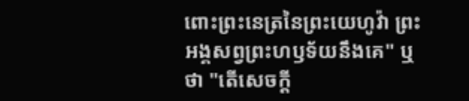ពោះព្រះនេត្រនៃព្រះយេហូវ៉ា ព្រះអង្គសព្វព្រះហឫទ័យនឹងគេ" ឬថា "តើសេចក្ដី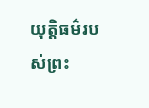យុត្តិធម៌របស់ព្រះ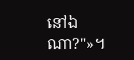នៅឯណា?"»។